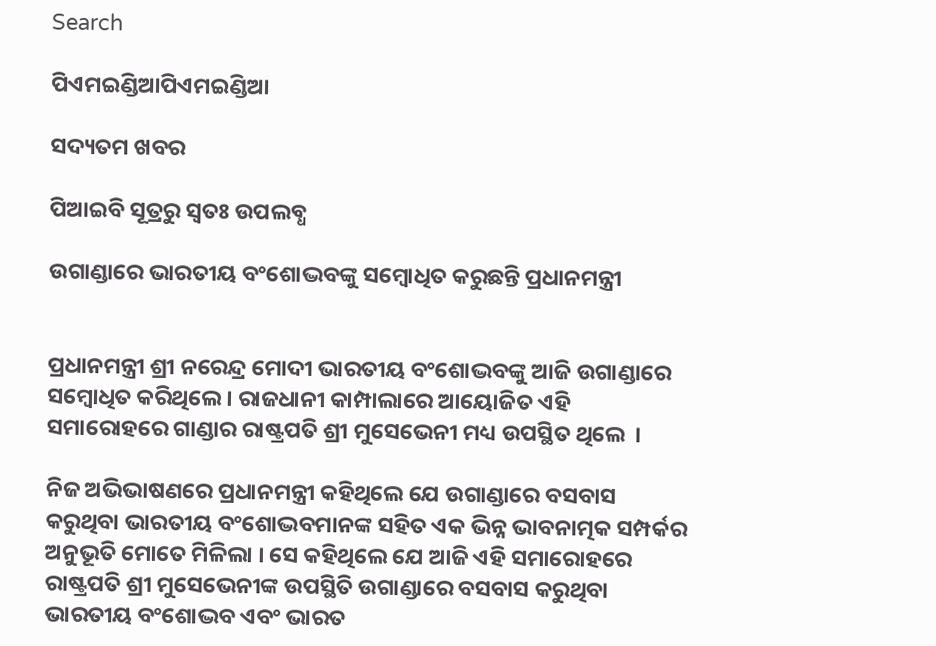Search

ପିଏମଇଣ୍ଡିଆପିଏମଇଣ୍ଡିଆ

ସଦ୍ୟତମ ଖବର

ପିଆଇବି ସୂତ୍ରରୁ ସ୍ବତଃ ଉପଲବ୍ଧ

ଉଗାଣ୍ଡାରେ ଭାରତୀୟ ବଂଶୋଦ୍ଭବଙ୍କୁ ସମ୍ବୋଧିତ କରୁଛନ୍ତି ପ୍ରଧାନମନ୍ତ୍ରୀ


ପ୍ରଧାନମନ୍ତ୍ରୀ ଶ୍ରୀ ନରେନ୍ଦ୍ର ମୋଦୀ ଭାରତୀୟ ବଂଶୋଦ୍ଭବଙ୍କୁ ଆଜି ଉଗାଣ୍ଡାରେ ସମ୍ବୋଧିତ କରିଥିଲେ । ରାଜଧାନୀ କାମ୍ପାଲାରେ ଆୟୋଜିତ ଏହି ସମାରୋହରେ ଗାଣ୍ଡାର ରାଷ୍ଟ୍ରପତି ଶ୍ରୀ ମୁସେଭେନୀ ମଧ୍ୟ ଉପସ୍ଥିତ ଥିଲେ  ।

ନିଜ ଅଭିଭାଷଣରେ ପ୍ରଧାନମନ୍ତ୍ରୀ କହିଥିଲେ ଯେ ଉଗାଣ୍ଡାରେ ବସବାସ କରୁଥିବା ଭାରତୀୟ ବଂଶୋଦ୍ଭବମାନଙ୍କ ସହିତ ଏକ ଭିନ୍ନ ଭାବନାତ୍ମକ ସମ୍ପର୍କର ଅନୁଭୂତି ମୋତେ ମିଳିଲା । ସେ କହିଥିଲେ ଯେ ଆଜି ଏହି ସମାରୋହରେ ରାଷ୍ଟ୍ରପତି ଶ୍ରୀ ମୁସେଭେନୀଙ୍କ ଉପସ୍ଥିତି ଉଗାଣ୍ଡାରେ ବସବାସ କରୁଥିବା ଭାରତୀୟ ବଂଶୋଦ୍ଭବ ଏବଂ ଭାରତ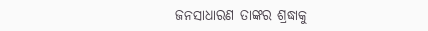ଜନସାଧାରଣ ତାଙ୍କର ଶ୍ରଦ୍ଧାକୁ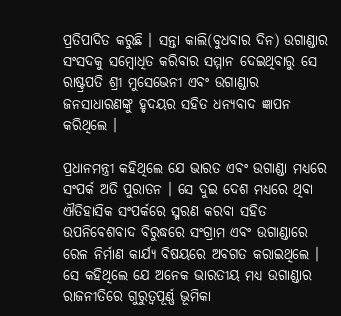ପ୍ରତିପାଦିତ କରୁଛି । ସନ୍ତା କାଲି(ବୁଧବାର ଦିନ) ଉଗାଣ୍ଡାର ସଂସଦକୁ ସମ୍ବୋଧିତ କରିବାର ସମ୍ମାନ ଦେଇଥିବାରୁ ସେ ରାଷ୍ଟ୍ରପତି ଶ୍ରୀ ମୁସେଭେନୀ ଏବଂ ଉଗାଣ୍ଡାର ଜନସାଧାରଣଙ୍କୁ ହୃଦୟର ସହିତ ଧନ୍ୟବାଦ ଜ୍ଞାପନ କରିଥିଲେ ।

ପ୍ରଧାନମନ୍ତ୍ରୀ କହିଥିଲେ ଯେ ଭାରତ ଏବଂ ଉଗାଣ୍ଡା ମଧ୍ୟରେ ସଂପର୍କ ଅତି ପୁରାତନ । ସେ ଦୁଇ ଦେଶ ମଧ୍ୟରେ ଥିବା ଐତିହାସିକ ସଂପର୍କରେ ସ୍ମରଣ କରବା ସହିତ ଉପନିବେଶବାଦ ବିରୁଦ୍ଧରେ ସଂଗ୍ରାମ ଏବଂ ଉଗାଣ୍ଡାରେ ରେଳ ନିର୍ମାଣ କାର୍ଯ୍ୟ ବିଷୟରେ ଅବଗତ କରାଇଥିଲେ । ସେ କହିଥିଲେ ଯେ ଅନେକ ଭାରତୀୟ ମଧ୍ୟ ଉଗାଣ୍ଡାର ରାଜନୀତିରେ ଗୁରୁତ୍ୱପୂର୍ଣ୍ଣ ଭୂମିକା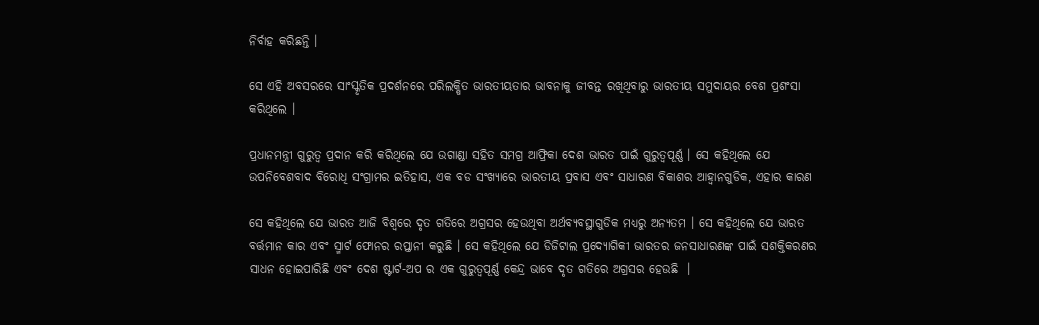ନିର୍ବାହ କରିଛନ୍ତି ।

ସେ ଏହି ଅବସରରେ ସାଂସ୍କୃତିକ ପ୍ରଦର୍ଶନରେ ପରିଲକ୍ଷିତ ଭାରତୀୟତାର ଭାବନାକୁ ଜୀବନ୍ତ ରଖିଥିବାରୁ ଭାରତୀୟ ସମୁଦାୟର ବେଶ ପ୍ରଶଂସା କରିଥିଲେ ।

ପ୍ରଧାନମନ୍ତ୍ରୀ ଗୁରୁତ୍ୱ ପ୍ରଦାନ କରି କରିଥିଲେ ଯେ ଉଗାଣ୍ଡା ସହିତ ସମଗ୍ର ଆଫ୍ରିକା ଦେଶ ଭାରତ ପାଇଁ ଗୁରୁତ୍ୱପୂର୍ଣ୍ଣ । ସେ କହିଥିଲେ ଯେ ଉପନିବେଶବାଦ ବିରୋଧି ସଂଗ୍ରାମର ଇତିହାସ, ଏକ ବଡ ସଂଖ୍ୟାରେ ଭାରତୀୟ ପ୍ରବାସ ଏବଂ ସାଧାରଣ ବିକାଶର ଆହ୍ୱାନଗୁଡିକ, ଏହାର କାରଣ

ସେ କହିଥିଲେ ଯେ ଭାରତ ଆଜି ବିଶ୍ୱରେ ଦୃତ ଗତିରେ ଅଗ୍ରସର ହେଉଥିବା ଅର୍ଥବ୍ୟବସ୍ଥାଗୁଡିକ ମଧ୍ୟରୁ ଅନ୍ୟତମ । ସେ କହିଥିଲେ ଯେ ଭାରତ ବର୍ତ୍ତମାନ କାର ଏବଂ ସ୍ମାର୍ଟ ଫୋନର ରପ୍ତାନୀ କରୁଛି । ସେ କହିଥିଲେ ଯେ ଡିଜିଟାଲ ପ୍ରଦ୍ୟୋଗିକୀ ଭାରତର ଜନସାଧାରଣଙ୍କ ପାଇଁ ସଶକ୍ତିକରଣର ସାଧନ ହୋଇପାରିଛି ଏବଂ ଦେଶ ଷ୍ଟାର୍ଟ-ଅପ ର ଏକ ଗୁରୁତ୍ୱପୂର୍ଣ୍ଣ କେନ୍ଦ୍ର ଭାବେ ଦୃତ ଗତିରେ ଅଗ୍ରସର ହେଉଛି  ।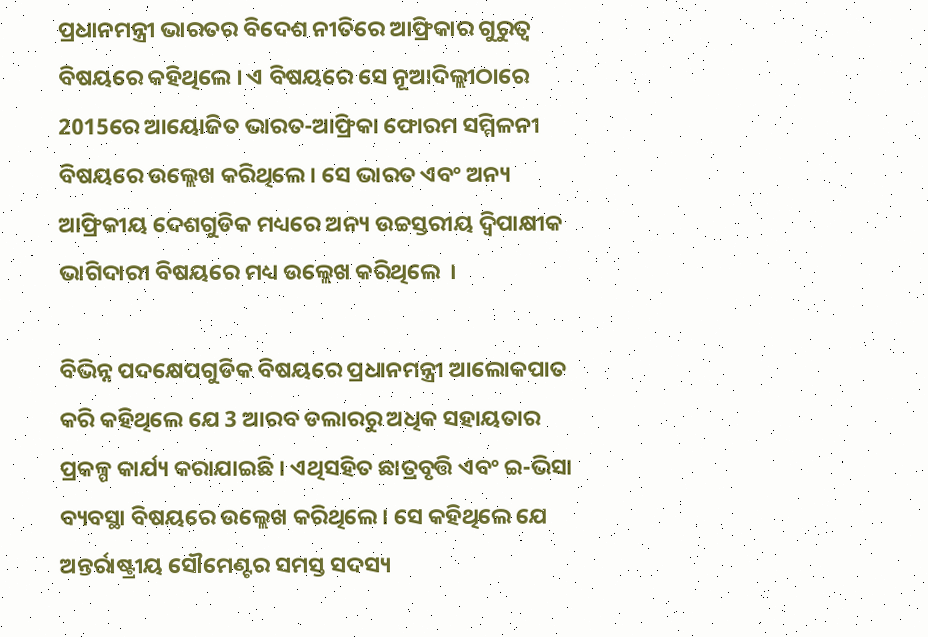ପ୍ରଧାନମନ୍ତ୍ରୀ ଭାରତର ବିଦେଶ ନୀତିରେ ଆଫ୍ରିକାର ଗୁରୁତ୍ୱ ବିଷୟରେ କହିଥିଲେ । ଏ ବିଷୟରେ ସେ ନୂଆଦିଲ୍ଲୀଠାରେ 2015ରେ ଆୟୋଜିତ ଭାରତ-ଆଫ୍ରିକା ଫୋରମ ସମ୍ମିଳନୀ ବିଷୟରେ ଉଲ୍ଲେଖ କରିଥିଲେ । ସେ ଭାରତ ଏବଂ ଅନ୍ୟ ଆଫ୍ରିକୀୟ ଦେଶଗୁଡିକ ମଧ୍ୟରେ ଅନ୍ୟ ଉଚ୍ଚସ୍ତରୀୟ ଦ୍ୱିପାକ୍ଷୀକ ଭାଗିଦାରୀ ବିଷୟରେ ମଧ୍ୟ ଉଲ୍ଲେଖ କରିଥିଲେ  ।

ବିଭିନ୍ନ ପଦକ୍ଷେପଗୁଡିକ ବିଷୟରେ ପ୍ରଧାନମନ୍ତ୍ରୀ ଆଲୋକପାତ କରି କହିଥିଲେ ଯେ 3 ଆରବ ଡଲାରରୁ ଅଧିକ ସହାୟତାର ପ୍ରକଳ୍ପ କାର୍ଯ୍ୟ କରାଯାଇଛି । ଏଥିସହିତ ଛାତ୍ରବୃତ୍ତି ଏବଂ ଇ-ଭିସା ବ୍ୟବସ୍ଥା ବିଷୟରେ ଉଲ୍ଲେଖ କରିଥିଲେ । ସେ କହିଥିଲେ ଯେ ଅନ୍ତର୍ରାଷ୍ଟ୍ରୀୟ ସୌମେଣ୍ଟର ସମସ୍ତ ସଦସ୍ୟ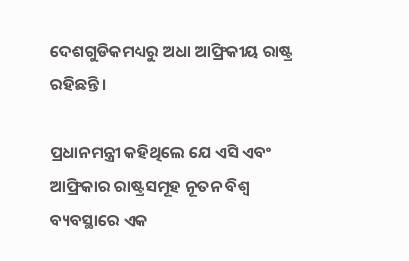ଦେଶଗୁଡିକମଧ୍ୟରୁ ଅଧା ଆଫ୍ରିକୀୟ ରାଷ୍ଟ୍ର ରହିଛନ୍ତି ।

ପ୍ରଧାନମନ୍ତ୍ରୀ କହିଥିଲେ ଯେ ଏସି ଏବଂ ଆଫ୍ରିକାର ରାଷ୍ଟ୍ରସମୂହ ନୂତନ ବିଶ୍ୱ ବ୍ୟବସ୍ଥାରେ ଏକ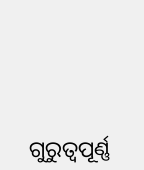ଗୁରୁତ୍ୱପୂର୍ଣ୍ଣ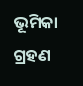ଭୂମିକା ଗ୍ରହଣ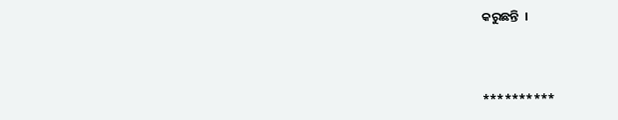କରୁଛନ୍ତି  ।



**********